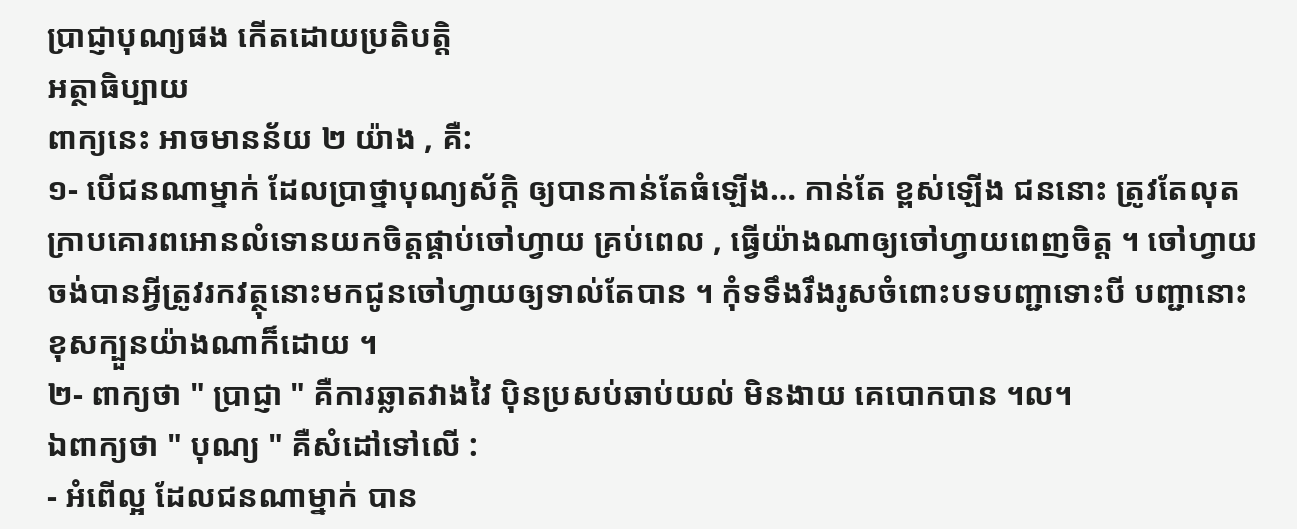ប្រាជ្ញាបុណ្យផង កើតដោយប្រតិបត្តិ
អត្ថាធិប្បាយ
ពាក្យនេះ អាចមានន័យ ២ យ៉ាង , គឺ:
១- បើជនណាម្នាក់ ដែលប្រាថ្នាបុណ្យស័ក្តិ ឲ្យបានកាន់តែធំឡើង… កាន់តែ ខ្ពស់ឡើង ជននោះ ត្រូវតែលុតក្រាបគោរពអោនលំទោនយកចិត្តផ្គាប់ចៅហ្វាយ គ្រប់ពេល , ធ្វើយ៉ាងណាឲ្យចៅហ្វាយពេញចិត្ត ។ ចៅហ្វាយចង់បានអ្វីត្រូវរកវត្ថុនោះមកជូនចៅហ្វាយឲ្យទាល់តែបាន ។ កុំទទឹងរឹងរូសចំពោះបទបញ្ជាទោះបី បញ្ជានោះ ខុសក្បួនយ៉ាងណាក៏ដោយ ។
២- ពាក្យថា " ប្រាជ្ញា " គឺការឆ្លាតវាងវៃ ប៉ិនប្រសប់ឆាប់យល់ មិនងាយ គេបោកបាន ។ល។
ឯពាក្យថា " បុណ្យ " គឺសំដៅទៅលើ :
- អំពើល្អ ដែលជនណាម្នាក់ បាន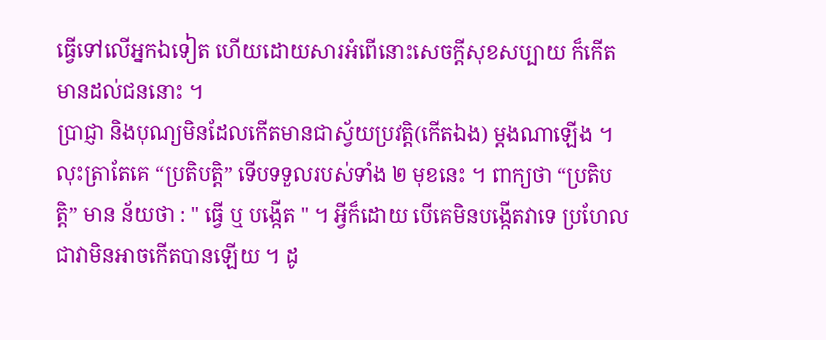ធ្វើទៅលើអ្នកឯទៀត ហើយដោយសារអំពើនោះសេចក្តីសុខសប្បាយ ក៏កើតមានដល់ជននោះ ។
ប្រាជ្ញា និងបុណ្យមិនដែលកើតមានជាស្វ័យប្រវត្តិ(កើតឯង) ម្តងណាឡើង ។ លុះត្រាតែគេ “ប្រតិបត្តិ” ទើបទទួលរបស់ទាំង ២ មុខនេះ ។ ពាក្យថា “ប្រតិបត្តិ” មាន ន័យថា : " ធ្វើ ឬ បង្កើត " ។ អ្វីក៏ដោយ បើគេមិនបង្កើតវាទេ ប្រហែលជាវាមិនអាចកើតបានឡើយ ។ ដូ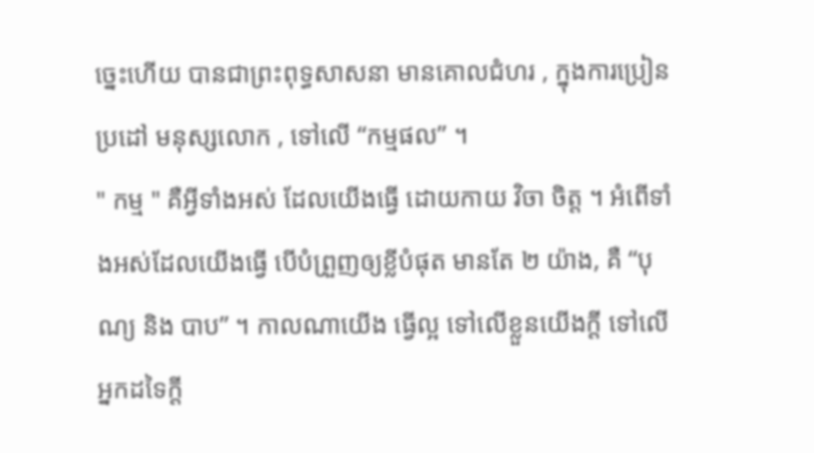ច្នេះហើយ បានជាព្រះពុទ្ធសាសនា មានគោលជំហរ , ក្នុងការប្រៀនប្រដៅ មនុស្សលោក , ទៅលើ “កម្មផល” ។
" កម្ម " គឺអ្វីទាំងអស់ ដែលយើងធ្វើ ដោយកាយ វិចា ចិត្ត ។ អំពើទាំងអស់ដែលយើងធ្វើ បើបំព្រួញឲ្យខ្លីបំផុត មានតែ ២ យ៉ាង, គឺ “បុណ្យ និង បាប” ។ កាលណាយើង ធ្វើល្អ ទៅលើខ្លួនយើងក្តី ទៅលើអ្នកដទៃក្តី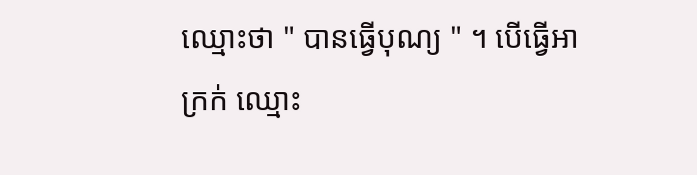ឈ្មោះថា " បានធ្វើបុណ្យ " ។ បើធ្វើអាក្រក់ ឈ្មោះ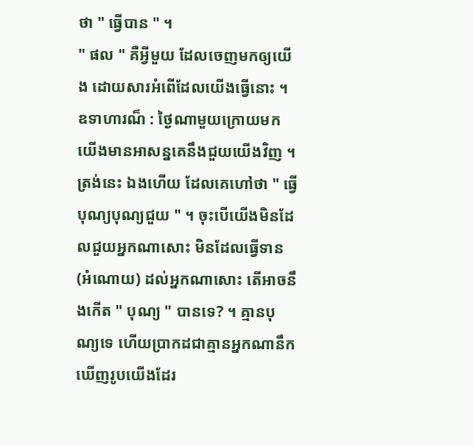ថា " ធ្វើបាន " ។
" ផល " គឺអ្វីមួយ ដែលចេញមកឲ្យយើង ដោយសារអំពើដែលយើងធ្វើនោះ ។ ឧទាហារណ៏ : ថ្ងៃណាមួយក្រោយមកយើងមានអាសន្នគេនឹងជួយយើងវិញ ។ ត្រង់នេះ ឯងហើយ ដែលគេហៅថា " ធ្វើបុណ្យបុណ្យជួយ " ។ ចុះបើយើងមិនដែលជួយអ្នកណាសោះ មិនដែលធ្វើទាន (អំណោយ) ដល់អ្នកណាសោះ តើអាចនឹងកើត " បុណ្យ " បានទេ? ។ គ្មានបុណ្យទេ ហើយប្រាកដជាគ្មានអ្នកណានឹកឃើញរូបយើងដែរ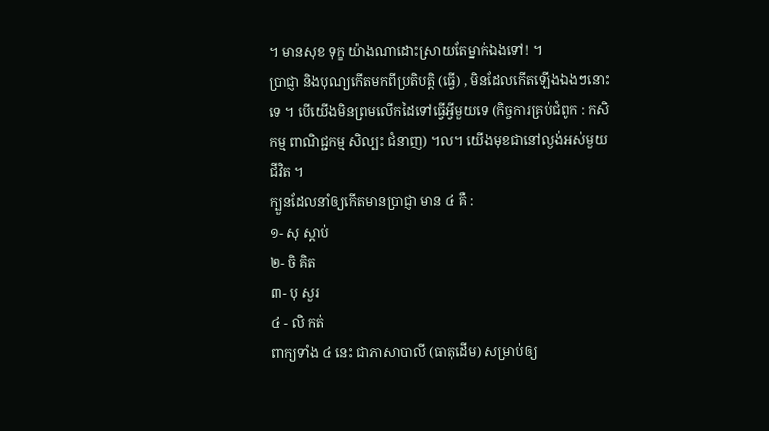។ មានសុខ ទុក្ខ យ៉ាងណាដោះស្រាយតែម្នាក់ឯងទៅ! ។
ប្រាជ្ញា និងបុណ្យកើតមកពីប្រតិបត្តិ (ធ្វើ) , មិនដែលកើតឡើងឯងៗនោះទេ ។ បើយើងមិនព្រមលើកដៃទៅធ្វើអ្វីមួយទេ (កិច្ចការគ្រប់ជំពូក : កសិកម្ម ពាណិជ្ជកម្ម សិល្បះ ជំនាញ) ។ល។ យើងមុខជានៅល្ងង់អស់មួយជីវិត ។
ក្បួនដែលនាំឲ្យកើតមានប្រាជ្ញា មាន ៤ គឺ :
១- សុ ស្តាប់
២- ចិ គិត
៣- បុ សួរ
៤ - លិ កត់
ពាក្យទាំង ៤ នេះ ជាភាសាបាលី (ធាតុដើម) សម្រាប់ឲ្យ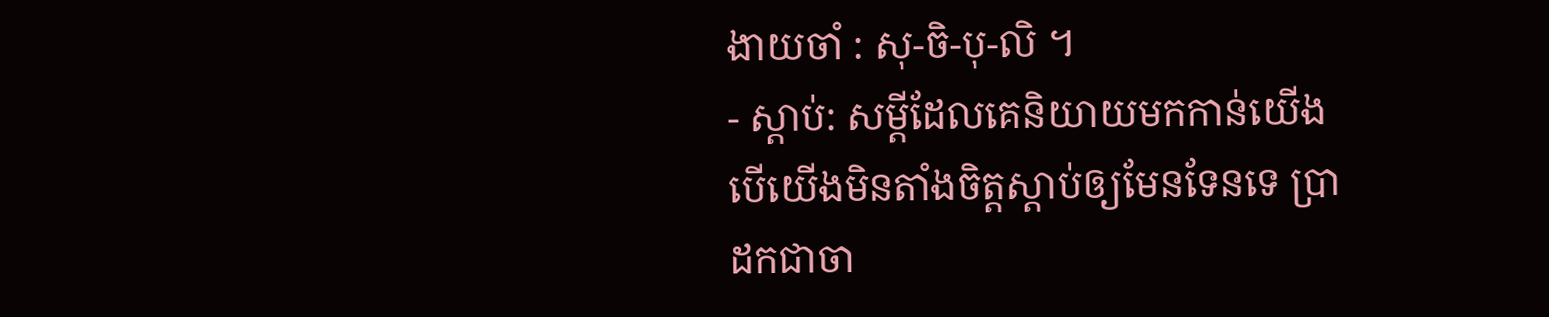ងាយចាំ : សុ-ចិ-បុ-លិ ។
- ស្តាប់: សម្តីដែលគេនិយាយមកកាន់យើង បើយើងមិនតាំងចិត្តស្តាប់ឲ្យមែនទែនទេ ប្រាដកជាចា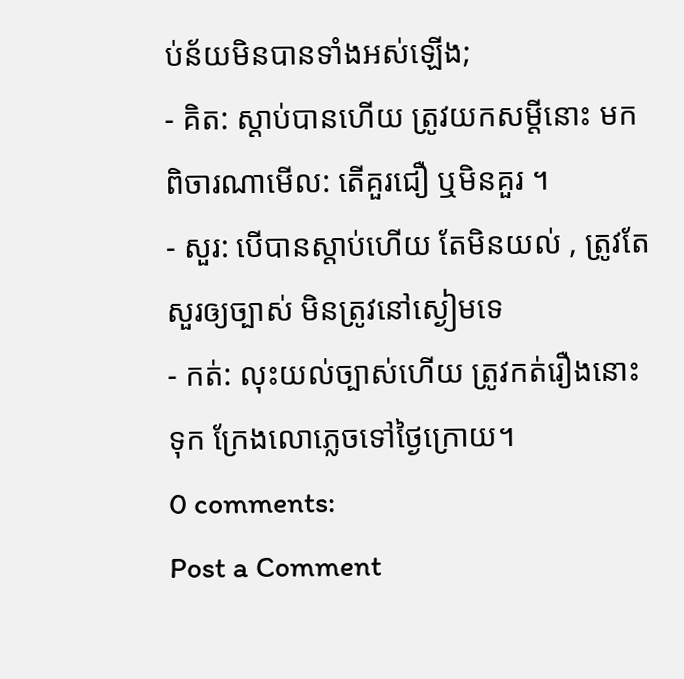ប់ន័យមិនបានទាំងអស់ឡើង;
- គិត: ស្តាប់បានហើយ ត្រូវយកសម្តីនោះ មកពិចារណាមើល: តើគួរជឿ ឬមិនគួរ ។
- សួរ: បើបានស្តាប់ហើយ តែមិនយល់ , ត្រូវតែសួរឲ្យច្បាស់ មិនត្រូវនៅស្ងៀមទេ
- កត់: លុះយល់ច្បាស់ហើយ ត្រូវកត់រឿងនោះទុក ក្រែងលោភ្លេចទៅថ្ងៃក្រោយ។
0 comments:
Post a Comment